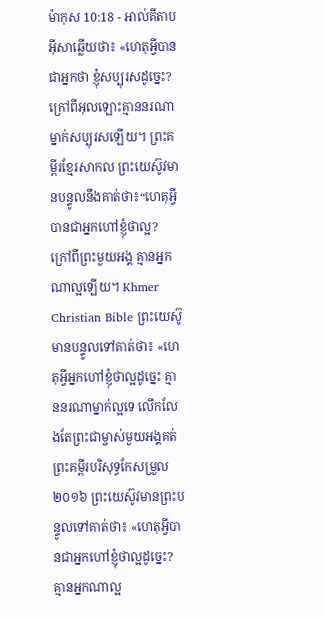ម៉ាកុស 10:18 - អាល់គីតាប អ៊ីសាឆ្លើយថា៖ «ហេតុអ្វីបានជាអ្នកថា ខ្ញុំសប្បុរសដូច្នេះ? ក្រៅពីអុលឡោះគ្មាននរណាម្នាក់សប្បុរសឡើយ។ ព្រះគម្ពីរខ្មែរសាកល ព្រះយេស៊ូវមានបន្ទូលនឹងគាត់ថា៖“ហេតុអ្វីបានជាអ្នកហៅខ្ញុំថាល្អ? ក្រៅពីព្រះមួយអង្គ គ្មានអ្នកណាល្អឡើយ។ Khmer Christian Bible ព្រះយេស៊ូមានបន្ទូលទៅគាត់ថា៖ «ហេតុអ្វីអ្នកហៅខ្ញុំថាល្អដូច្នេះ គ្មាននរណាម្នាក់ល្អទេ លើកលែងតែព្រះជាម្ចាស់មួយអង្គគត់ ព្រះគម្ពីរបរិសុទ្ធកែសម្រួល ២០១៦ ព្រះយេស៊ូវមានព្រះបន្ទូលទៅគាត់ថា៖ «ហេតុអ្វីបានជាអ្នកហៅខ្ញុំថាល្អដូច្នេះ? គ្មានអ្នកណាល្អ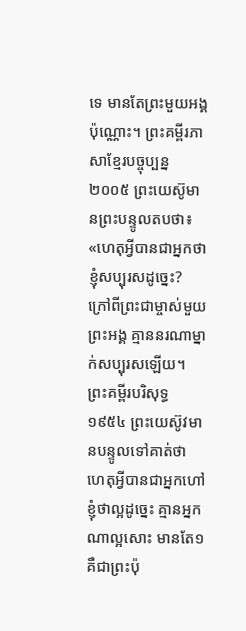ទេ មានតែព្រះមួយអង្គប៉ុណ្ណោះ។ ព្រះគម្ពីរភាសាខ្មែរបច្ចុប្បន្ន ២០០៥ ព្រះយេស៊ូមានព្រះបន្ទូលតបថា៖ «ហេតុអ្វីបានជាអ្នកថា ខ្ញុំសប្បុរសដូច្នេះ? ក្រៅពីព្រះជាម្ចាស់មួយព្រះអង្គ គ្មាននរណាម្នាក់សប្បុរសឡើយ។ ព្រះគម្ពីរបរិសុទ្ធ ១៩៥៤ ព្រះយេស៊ូវមានបន្ទូលទៅគាត់ថា ហេតុអ្វីបានជាអ្នកហៅខ្ញុំថាល្អដូច្នេះ គ្មានអ្នកណាល្អសោះ មានតែ១ គឺជាព្រះប៉ុ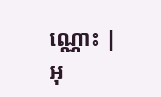ណ្ណោះ |
អុ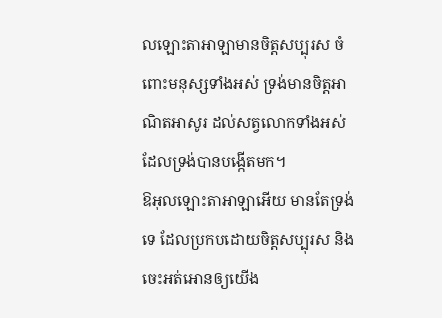លឡោះតាអាឡាមានចិត្តសប្បុរស ចំពោះមនុស្សទាំងអស់ ទ្រង់មានចិត្តអាណិតអាសូរ ដល់សត្វលោកទាំងអស់ ដែលទ្រង់បានបង្កើតមក។
ឱអុលឡោះតាអាឡាអើយ មានតែទ្រង់ទេ ដែលប្រកបដោយចិត្តសប្បុរស និងចេះអត់អោនឲ្យយើង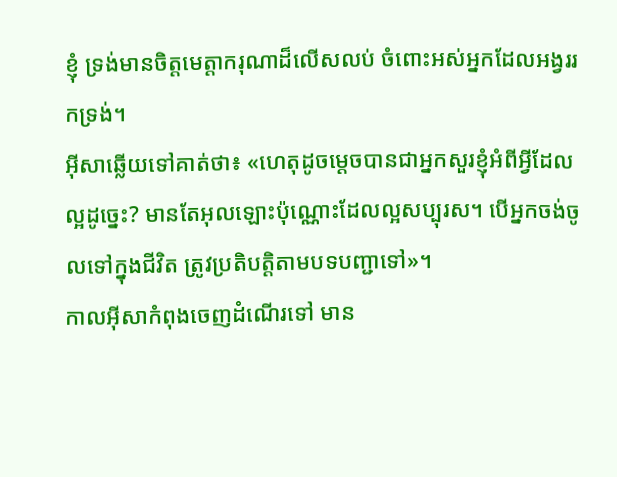ខ្ញុំ ទ្រង់មានចិត្តមេត្តាករុណាដ៏លើសលប់ ចំពោះអស់អ្នកដែលអង្វររកទ្រង់។
អ៊ីសាឆ្លើយទៅគាត់ថា៖ «ហេតុដូចម្ដេចបានជាអ្នកសួរខ្ញុំអំពីអ្វីដែលល្អដូច្នេះ? មានតែអុលឡោះប៉ុណ្ណោះដែលល្អសប្បុរស។ បើអ្នកចង់ចូលទៅក្នុងជីវិត ត្រូវប្រតិបត្ដិតាមបទបញ្ជាទៅ»។
កាលអ៊ីសាកំពុងចេញដំណើរទៅ មាន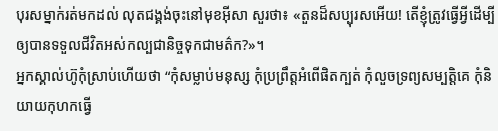បុរសម្នាក់រត់មកដល់ លុតជង្គង់ចុះនៅមុខអ៊ីសា សួរថា៖ «តួនដ៏សប្បុរសអើយ! តើខ្ញុំត្រូវធ្វើអ្វីដើម្បីឲ្យបានទទួលជីវិតអស់កល្បជានិច្ចទុកជាមត៌ក?»។
អ្នកស្គាល់ហ៊ូកុំស្រាប់ហើយថា “កុំសម្លាប់មនុស្ស កុំប្រព្រឹត្ដអំពើផិតក្បត់ កុំលួចទ្រព្យសម្បត្តិគេ កុំនិយាយកុហកធ្វើ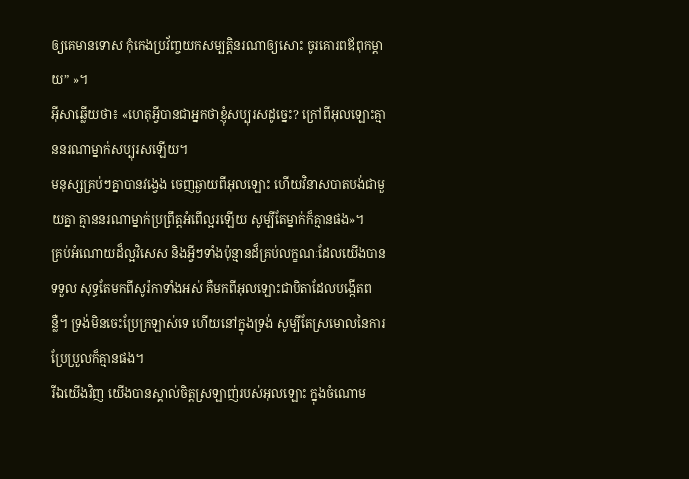ឲ្យគេមានទោស កុំកេងប្រវ័ញ្ចយកសម្បត្តិនរណាឲ្យសោះ ចូរគោរពឪពុកម្តាយ” »។
អ៊ីសាឆ្លើយថា៖ «ហេតុអ្វីបានជាអ្នកថាខ្ញុំសប្បុរសដូច្នេះ? ក្រៅពីអុលឡោះគ្មាននរណាម្នាក់សប្បុរសឡើយ។
មនុស្សគ្រប់ៗគ្នាបានវង្វេង ចេញឆ្ងាយពីអុលឡោះ ហើយវិនាសបាតបង់ជាមួយគ្នា គ្មាននរណាម្នាក់ប្រព្រឹត្ដអំពើល្អរឡើយ សូម្បីតែម្នាក់ក៏គ្មានផង»។
គ្រប់អំណោយដ៏ល្អវិសេស និងអ្វីៗទាំងប៉ុន្មានដ៏គ្រប់លក្ខណៈដែលយើងបានទទួល សុទ្ធតែមកពីសូរ៉កាទាំងអស់ គឺមកពីអុលឡោះជាបិតាដែលបង្កើតពន្លឺ។ ទ្រង់មិនចេះប្រែក្រឡាស់ទេ ហើយនៅក្នុងទ្រង់ សូម្បីតែស្រមោលនៃការប្រែប្រួលក៏គ្មានផង។
រីឯយើងវិញ យើងបានស្គាល់ចិត្តស្រឡាញ់របស់អុលឡោះ ក្នុងចំណោម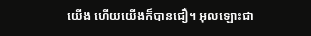យើង ហើយយើងក៏បានជឿ។ អុលឡោះជា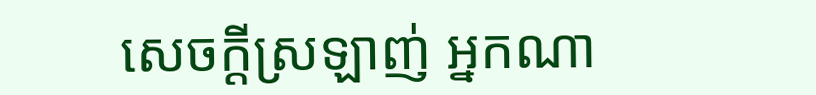សេចក្ដីស្រឡាញ់ អ្នកណា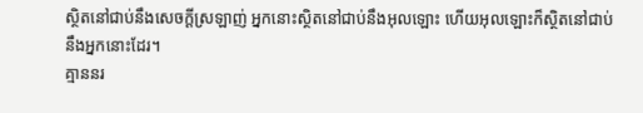ស្ថិតនៅជាប់នឹងសេចក្ដីស្រឡាញ់ អ្នកនោះស្ថិតនៅជាប់នឹងអុលឡោះ ហើយអុលឡោះក៏ស្ថិតនៅជាប់នឹងអ្នកនោះដែរ។
គ្មាននរ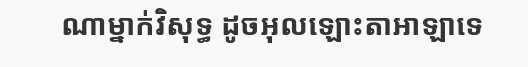ណាម្នាក់វិសុទ្ធ ដូចអុលឡោះតាអាឡាទេ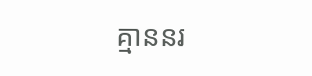គ្មាននរ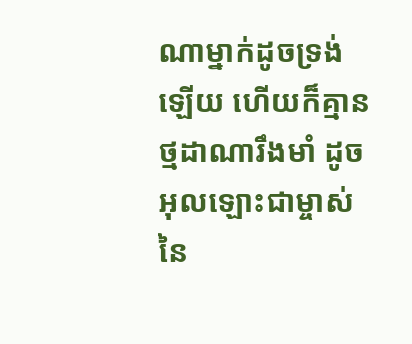ណាម្នាក់ដូចទ្រង់ឡើយ ហើយក៏គ្មានថ្មដាណារឹងមាំ ដូចអុលឡោះជាម្ចាស់នៃ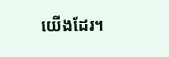យើងដែរ។